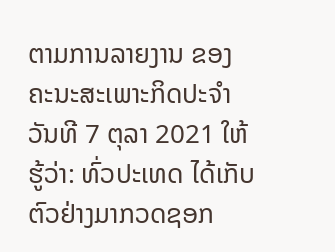ຕາມການລາຍງານ ຂອງຄະນະສະເພາະກິດປະຈຳວັນທີ 7 ຕຸລາ 2021 ໃຫ້ຮູ້ວ່າ: ທົ່ວປະເທດ ໄດ້ເກັບຕົວຢ່າງມາກວດຊອກ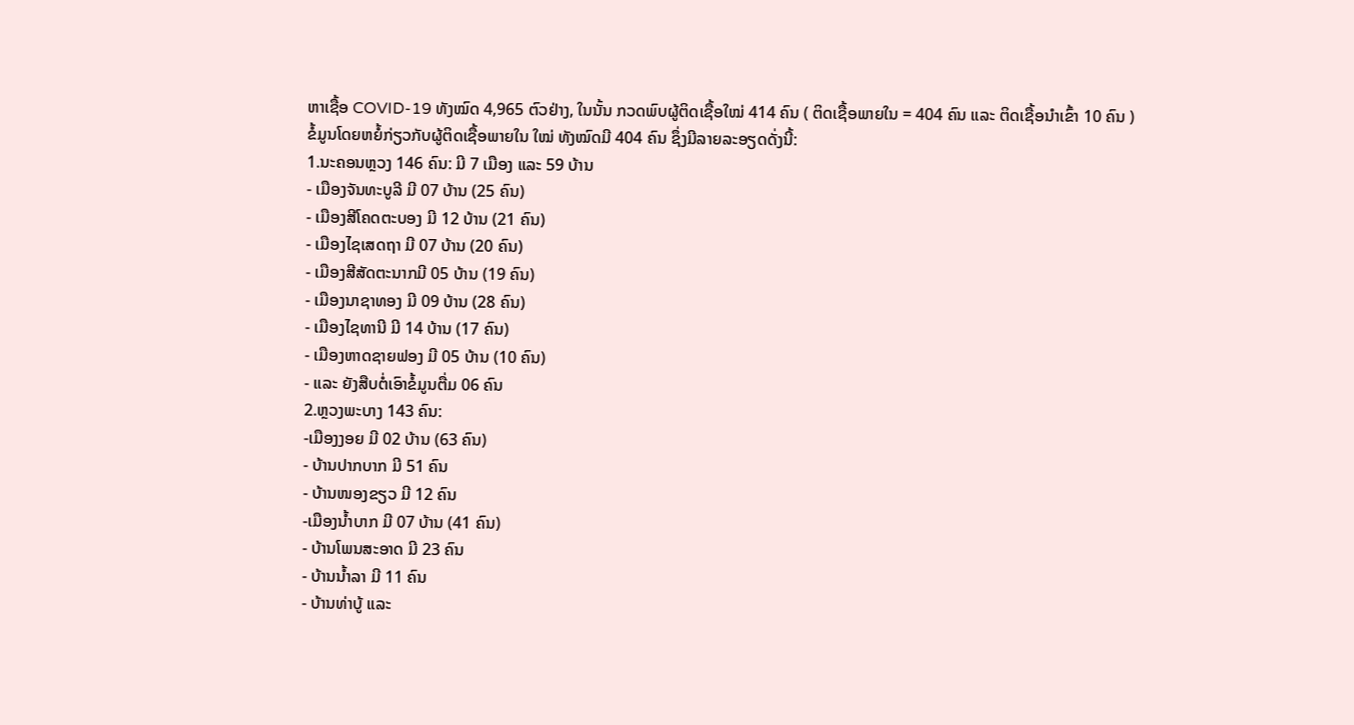ຫາເຊື້ອ COVID-19 ທັງໝົດ 4,965 ຕົວຢ່າງ, ໃນນັ້ນ ກວດພົບຜູ້ຕິດເຊື້ອໃໝ່ 414 ຄົນ ( ຕິດເຊື້ອພາຍໃນ = 404 ຄົນ ແລະ ຕິດເຊື້ອນໍາເຂົ້າ 10 ຄົນ )
ຂໍ້ມູນໂດຍຫຍໍ້ກ່ຽວກັບຜູ້ຕິດເຊື້ອພາຍໃນ ໃໝ່ ທັງໝົດມີ 404 ຄົນ ຊຶ່ງມີລາຍລະອຽດດັ່ງນີ້:
1.ນະຄອນຫຼວງ 146 ຄົນ: ມີ 7 ເມືອງ ແລະ 59 ບ້ານ
- ເມືອງຈັນທະບູລີ ມີ 07 ບ້ານ (25 ຄົນ)
- ເມືອງສີໂຄດຕະບອງ ມີ 12 ບ້ານ (21 ຄົນ)
- ເມືອງໄຊເສດຖາ ມີ 07 ບ້ານ (20 ຄົນ)
- ເມືອງສີສັດຕະນາກມີ 05 ບ້ານ (19 ຄົນ)
- ເມືອງນາຊາທອງ ມີ 09 ບ້ານ (28 ຄົນ)
- ເມືອງໄຊທານີ ມີ 14 ບ້ານ (17 ຄົນ)
- ເມືອງຫາດຊາຍຟອງ ມີ 05 ບ້ານ (10 ຄົນ)
- ແລະ ຍັງສືບຕໍ່ເອົາຂໍ້ມູນຕື່ມ 06 ຄົນ
2.ຫຼວງພະບາງ 143 ຄົນ:
-ເມືອງງອຍ ມີ 02 ບ້ານ (63 ຄົນ)
- ບ້ານປາກບາກ ມີ 51 ຄົນ
- ບ້ານໜອງຂຽວ ມີ 12 ຄົນ
-ເມືອງນໍ້າບາກ ມີ 07 ບ້ານ (41 ຄົນ)
- ບ້ານໂພນສະອາດ ມີ 23 ຄົນ
- ບ້ານນໍ້າລາ ມີ 11 ຄົນ
- ບ້ານທ່າບູ້ ແລະ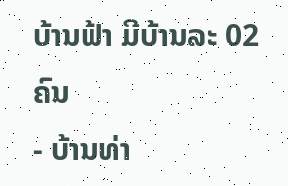ບ້ານຟ້າ ມີບ້ານລະ 02 ຄົນ
- ບ້ານທ່າ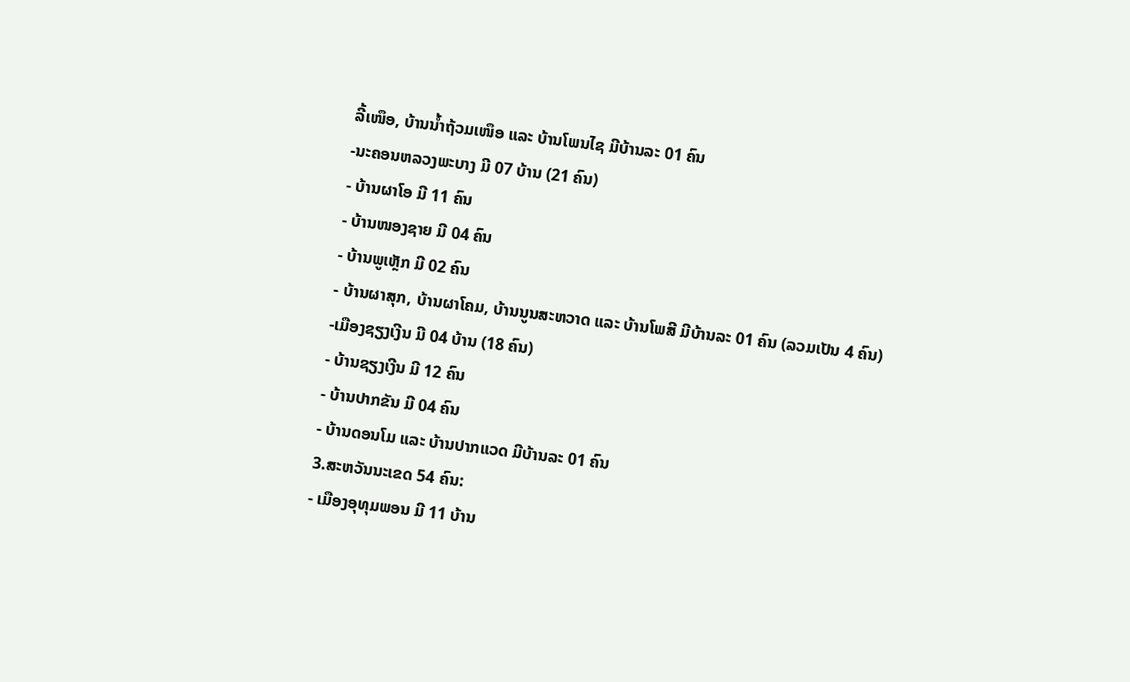ລີ້ເໜຶອ, ບ້ານນໍ້າຖ້ວມເໜຶອ ແລະ ບ້ານໂພນໄຊ ມີບ້ານລະ 01 ຄົນ
-ນະຄອນຫລວງພະບາງ ມີ 07 ບ້ານ (21 ຄົນ)
- ບ້ານຜາໂອ ມີ 11 ຄົນ
- ບ້ານໜອງຊາຍ ມີ 04 ຄົນ
- ບ້ານພູເຫຼັກ ມີ 02 ຄົນ
- ບ້ານຜາສຸກ, ບ້ານຜາໂຄມ, ບ້ານນູນສະຫວາດ ແລະ ບ້ານໂພສີ ມີບ້ານລະ 01 ຄົນ (ລວມເປັນ 4 ຄົນ)
-ເມືອງຊຽງເງີນ ມີ 04 ບ້ານ (18 ຄົນ)
- ບ້ານຊຽງເງີນ ມີ 12 ຄົນ
- ບ້ານປາກຂັນ ມີ 04 ຄົນ
- ບ້ານດອນໂມ ແລະ ບ້ານປາກແວດ ມີບ້ານລະ 01 ຄົນ
3.ສະຫວັນນະເຂດ 54 ຄົນ:
- ເມືອງອຸທຸມພອນ ມີ 11 ບ້ານ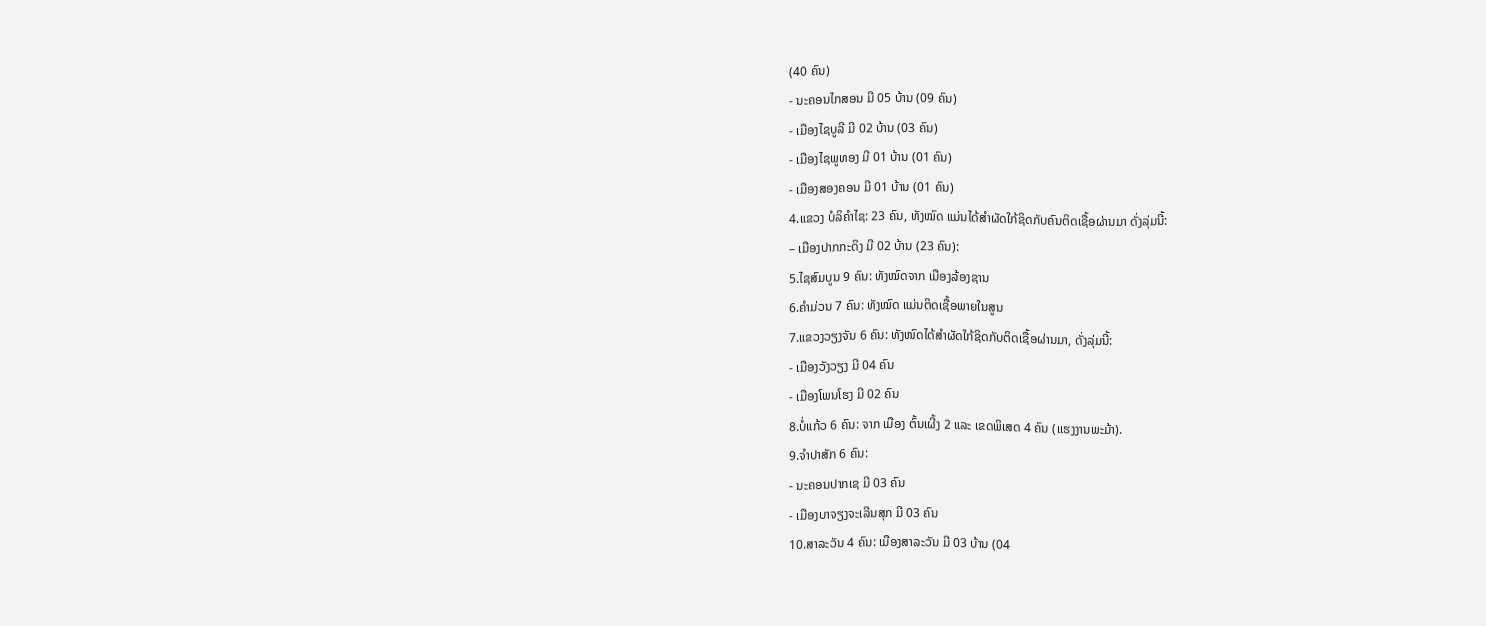(40 ຄົນ)
- ນະຄອນໄກສອນ ມີ 05 ບ້ານ (09 ຄົນ)
- ເມືອງໄຊບູລີ ມີ 02 ບ້ານ (03 ຄົນ)
- ເມືອງໄຊພູທອງ ມີ 01 ບ້ານ (01 ຄົນ)
- ເມືອງສອງຄອນ ມີ 01 ບ້ານ (01 ຄົນ)
4.ແຂວງ ບໍລິຄຳໄຊ: 23 ຄົນ, ທັງໝົດ ແມ່ນໄດ້ສໍາຜັດໃກ້ຊິດກັບຄົນຕິດເຊື້ອຜ່ານມາ ດັ່ງລຸ່ມນີ້:
– ເມືອງປາກກະດິງ ມີ 02 ບ້ານ (23 ຄົນ):
5.ໄຊສົມບູນ 9 ຄົນ: ທັງໝົດຈາກ ເມືອງລ້ອງຊານ
6.ຄໍາມ່ວນ 7 ຄົນ: ທັງໝົດ ແມ່ນຕິດເຊື້ອພາຍໃນສູນ
7.ແຂວງວຽງຈັນ 6 ຄົນ: ທັງໜົດໄດ້ສໍາຜັດໃກ້ຊິດກັບຕິດເຊື້ອຜ່ານມາ, ດັ່ງລຸ່ມນີ້:
- ເມືອງວັງວຽງ ມີ 04 ຄົນ
- ເມືອງໂພນໂຮງ ມີ 02 ຄົນ
8.ບໍ່ແກ້ວ 6 ຄົນ: ຈາກ ເມືອງ ຕົ້ນເຜີ້ງ 2 ແລະ ເຂດພິເສດ 4 ຄົນ (ເເຮງງານພະມ້າ).
9.ຈໍາປາສັກ 6 ຄົນ:
- ນະຄອນປາກເຊ ມີ 03 ຄົນ
- ເມືອງບາຈຽງຈະເລີນສຸກ ມີ 03 ຄົນ
10.ສາລະວັນ 4 ຄົນ: ເມືອງສາລະວັນ ມີ 03 ບ້ານ (04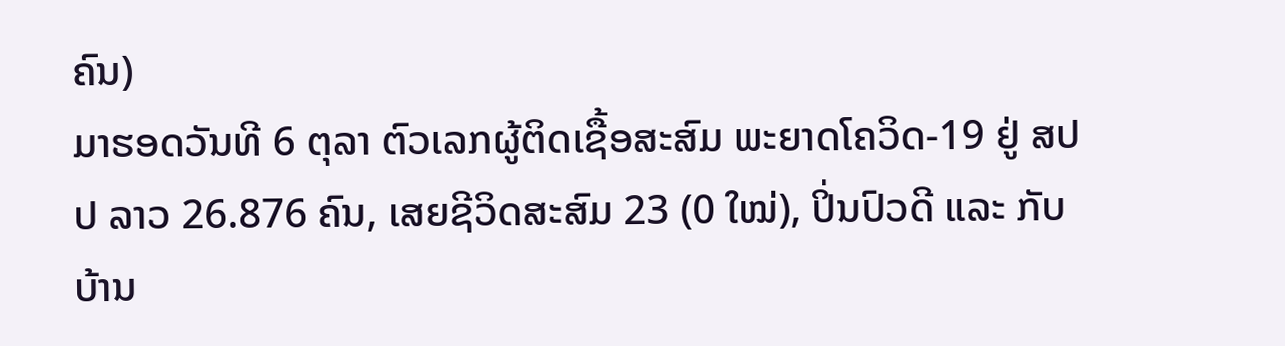ຄົນ)
ມາຮອດວັນທີ 6 ຕຸລາ ຕົວເລກຜູ້ຕິດເຊື້ອສະສົມ ພະຍາດໂຄວິດ-19 ຢູ່ ສປປ ລາວ 26.876 ຄົນ, ເສຍຊີວິດສະສົມ 23 (0 ໃໝ່), ປິ່ນປົວດີ ແລະ ກັບບ້ານ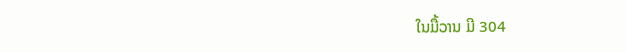ໃນມື້ວານ ມີ 304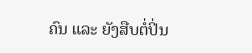ຄົນ ແລະ ຍັງສືບຕໍ່ປິ່ນ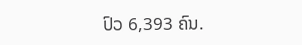ປົວ 6,393 ຄົນ.